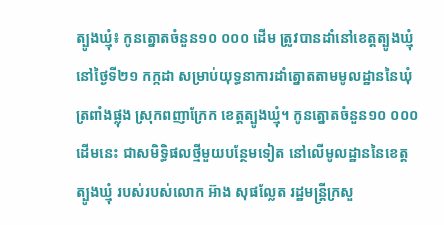ត្បូងឃ្មុំ៖ កូនត្នោតចំនួន១០ ០០០ ដើម ត្រូវបានដាំនៅខេត្តត្បូងឃ្មុំ នៅថ្ងៃទី២១ កក្កដា សម្រាប់យុទ្ធនាការដាំត្នោតតាមមូលដ្ឋាននៃឃុំត្រពាំងផ្លុង ស្រុកពញាក្រែក ខេត្តត្បូងឃ្មុំ។ កូនត្នោតចំនួន១០ ០០០ ដើមនេះ ជាសមិទ្ធិផលថ្មីមួយបន្ថែមទៀត នៅលើមូលដ្ឋាននៃខេត្តត្បូងឃ្មុំ របស់របស់លោក អ៊ាង សុផល្លែត រដ្ឋមន្រ្តីក្រសួ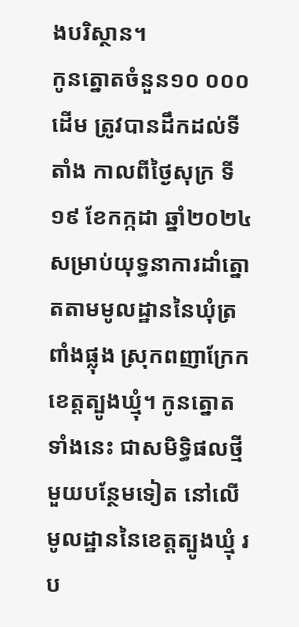ងបរិស្ថាន។
កូនត្នោតចំនួន១០ ០០០ ដើម ត្រូវបានដឹកដល់ទីតាំង កាលពីថ្ងៃសុក្រ ទី១៩ ខែកក្កដា ឆ្នាំ២០២៤ សម្រាប់យុទ្ធនាការដាំត្នោតតាមមូលដ្ឋាននៃឃុំត្រពាំងផ្លុង ស្រុកពញាក្រែក ខេត្តត្បូងឃ្មុំ។ កូនត្នោតទាំងនេះ ជាសមិទ្ធិផលថ្មីមួយបន្ថែមទៀត នៅលើមូលដ្ឋាននៃខេត្តត្បូងឃ្មុំ រប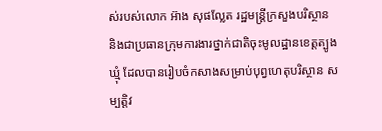ស់របស់លោក អ៊ាង សុផល្លែត រដ្ឋមន្រ្តីក្រសួងបរិស្ថាន និងជាប្រធានក្រុមការងារថ្នាក់ជាតិចុះមូលដ្ឋានខេត្តត្បូងឃ្មុំ ដែលបានរៀបចំកសាងសម្រាប់បុព្វហេតុបរិស្ថាន សម្បត្តិវ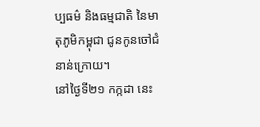ប្បធម៌ និងធម្មជាតិ នៃមាតុភូមិកម្ពុជា ជូនកូនចៅជំនាន់ក្រោយ។
នៅថ្ងៃទី២១ កក្កដា នេះ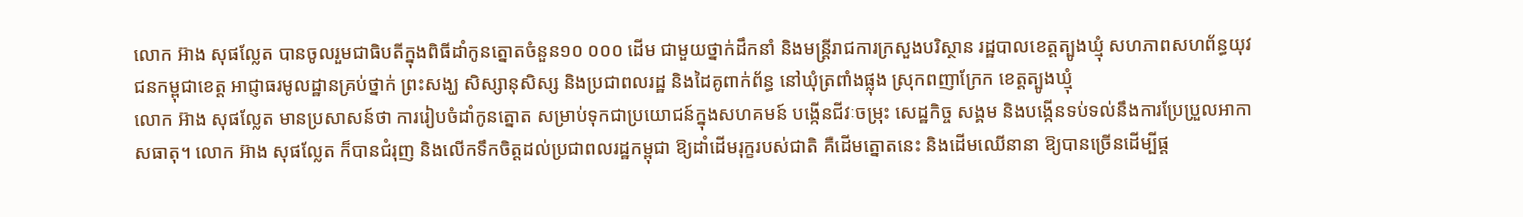លោក អ៊ាង សុផល្លែត បានចូលរួមជាធិបតីក្នុងពិធីដាំកូនត្នោតចំនួន១០ ០០០ ដើម ជាមួយថ្នាក់ដឹកនាំ និងមន្រ្តីរាជការក្រសួងបរិស្ថាន រដ្ឋបាលខេត្តត្បូងឃ្មុំ សហភាពសហព័ន្ធយុវជនកម្ពុជាខេត្ត អាជ្ញាធរមូលដ្ឋានគ្រប់ថ្នាក់ ព្រះសង្ឃ សិស្សានុសិស្ស និងប្រជាពលរដ្ឋ និងដៃគូពាក់ព័ន្ធ នៅឃុំត្រពាំងផ្លុង ស្រុកពញាក្រែក ខេត្តត្បូងឃ្មុំ
លោក អ៊ាង សុផល្លែត មានប្រសាសន៍ថា ការរៀបចំដាំកូនត្នោត សម្រាប់ទុកជាប្រយោជន៍ក្នុងសហគមន៍ បង្កើនជីវៈចម្រុះ សេដ្ឋកិច្ច សង្គម និងបង្កើនទប់ទល់នឹងការប្រែប្រួលអាកាសធាតុ។ លោក អ៊ាង សុផល្លែត ក៏បានជំរុញ និងលើកទឹកចិត្តដល់ប្រជាពលរដ្ឋកម្ពុជា ឱ្យដាំដើមរុក្ខរបស់ជាតិ គឺដើមត្នោតនេះ និងដើមឈើនានា ឱ្យបានច្រើនដើម្បីផ្ត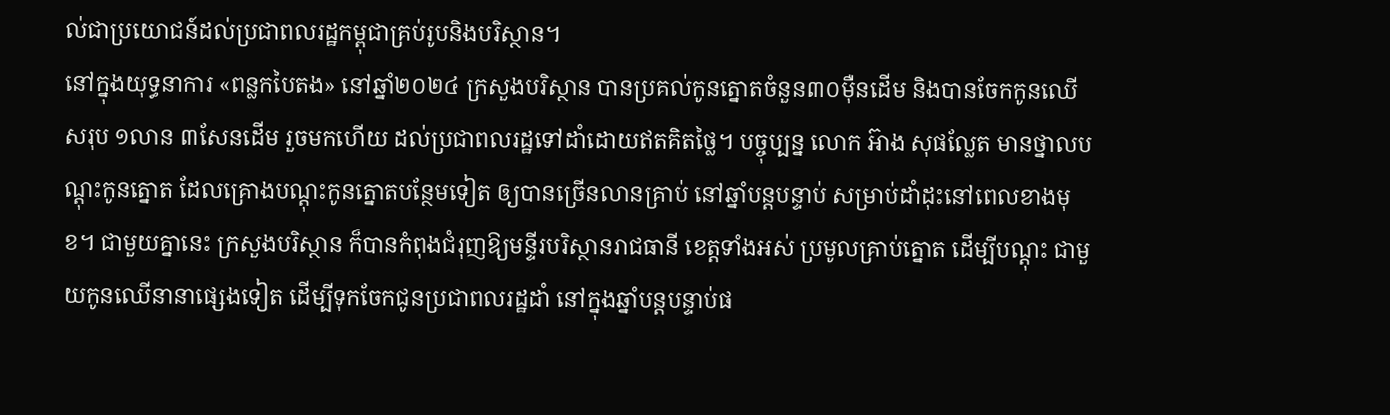ល់ជាប្រយោជន៍ដល់ប្រជាពលរដ្ឋកម្ពុជាគ្រប់រូបនិងបរិស្ថាន។
នៅក្នុងយុទ្ធនាការ «ពន្លកបៃតង» នៅឆ្នាំ២០២៤ ក្រសួងបរិស្ថាន បានប្រគល់កូនត្នោតចំនួន៣០ម៉ឺនដើម និងបានចែកកូនឈើសរុប ១លាន ៣សែនដើម រួចមកហើយ ដល់ប្រជាពលរដ្ឋទៅដាំដោយឥតគិតថ្លៃ។ បច្ចុប្បន្ន លោក អ៊ាង សុផល្លែត មានថ្នាលបណ្តុះកូនត្នោត ដែលគ្រោងបណ្តុះកូនត្នោតបន្ថែមទៀត ឲ្យបានច្រើនលានគ្រាប់ នៅឆ្នាំបន្តបន្ទាប់ សម្រាប់ដាំដុះនៅពេលខាងមុខ។ ជាមួយគ្នានេះ ក្រសួងបរិស្ថាន ក៏បានកំពុងជំរុញឱ្យមន្ទីរបរិស្ថានរាជធានី ខេត្តទាំងអស់ ប្រមូលគ្រាប់ត្នោត ដើម្បីបណ្តុះ ជាមួយកូនឈើនានាផ្សេងទៀត ដើម្បីទុកចែកជូនប្រជាពលរដ្ឋដាំ នៅក្នុងឆ្នាំបន្តបន្ទាប់ផ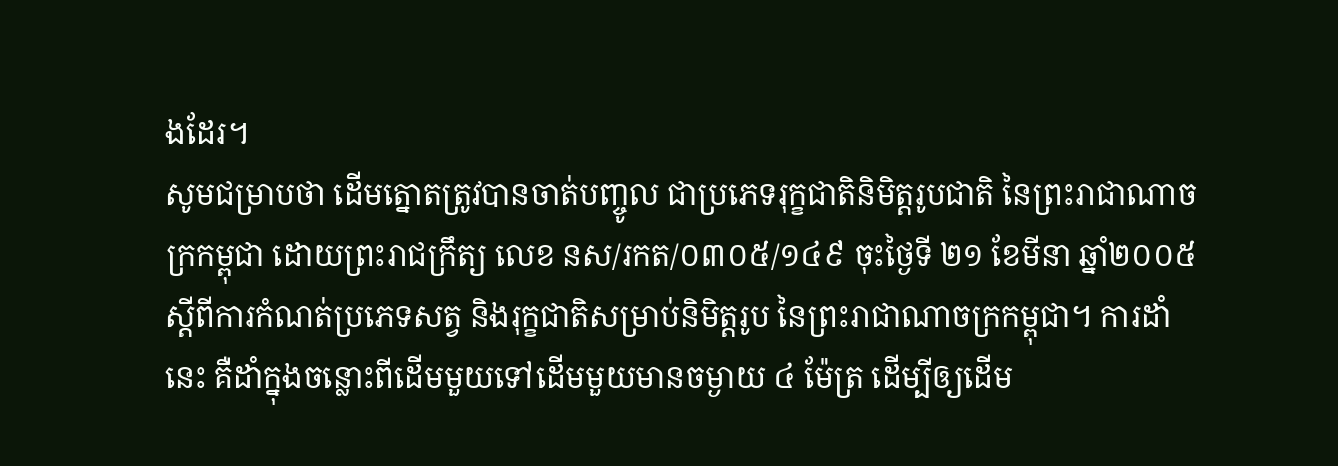ងដែរ។
សូមជម្រាបថា ដើមត្នោតត្រូវបានចាត់បញ្ចូល ជាប្រភេទរុក្ខជាតិនិមិត្តរូបជាតិ នៃព្រះរាជាណាចក្រកម្ពុជា ដោយព្រះរាជក្រឹត្យ លេខ នស/រកត/០៣០៥/១៤៩ ចុះថ្ងៃទី ២១ ខែមីនា ឆ្នាំ២០០៥ ស្តីពីការកំណត់ប្រភេទសត្វ និងរុក្ខជាតិសម្រាប់និមិត្តរូប នៃព្រះរាជាណាចក្រកម្ពុជា។ ការដាំនេះ គឺដាំក្នុងចន្លោះពីដើមមួយទៅដើមមួយមានចម្ងាយ ៤ ម៉ែត្រ ដើម្បីឲ្យដើម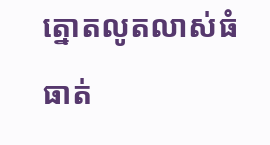ត្នោតលូតលាស់ធំធាត់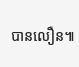បានលឿន៕